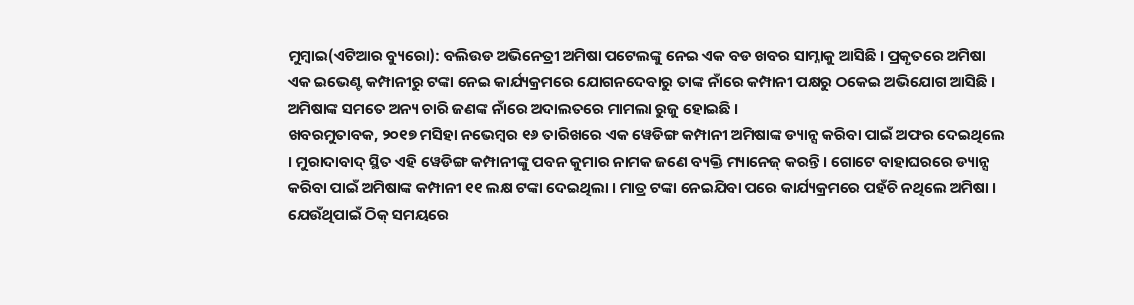ମୁମ୍ବାଇ(ଏଟିଆର ବ୍ୟୁରୋ): ବଲିଉଡ ଅଭିନେତ୍ରୀ ଅମିଷା ପଟେଲଙ୍କୁ ନେଇ ଏକ ବଡ ଖବର ସାମ୍ନାକୁ ଆସିଛି । ପ୍ରକୃତରେ ଅମିଷା ଏକ ଇଭେଣ୍ଟ କମ୍ପାନୀରୁ ଟଙ୍କା ନେଇ କାର୍ଯ୍ୟକ୍ରମରେ ଯୋଗନଦେବାରୁ ତାଙ୍କ ନାଁରେ କମ୍ପାନୀ ପକ୍ଷରୁ ଠକେଇ ଅଭିଯୋଗ ଆସିଛି । ଅମିଷାଙ୍କ ସମତେ ଅନ୍ୟ ଚାରି ଜଣଙ୍କ ନାଁରେ ଅଦାଲତରେ ମାମଲା ରୁଜୁ ହୋଇଛି ।
ଖବରମୁତାବକ, ୨୦୧୭ ମସିହା ନଭେମ୍ବର ୧୬ ତାରିଖରେ ଏକ ୱେଡିଙ୍ଗ କମ୍ପାନୀ ଅମିଷାଙ୍କ ଡ୍ୟାନ୍ସ କରିବା ପାଇଁ ଅଫର ଦେଇଥିଲେ । ମୁରାଦାବାଦ୍ ସ୍ଥିତ ଏହି ୱେଡିଙ୍ଗ କମ୍ପାନୀଙ୍କୁ ପବନ କୁମାର ନାମକ ଜଣେ ବ୍ୟକ୍ତି ମ୍ୟାନେଜ୍ କରନ୍ତି । ଗୋଟେ ବାହାଘରରେ ଡ୍ୟାନ୍ସ କରିବା ପାଇଁ ଅମିଷାଙ୍କ କମ୍ପାନୀ ୧୧ ଲକ୍ଷ ଟଙ୍କା ଦେଇଥିଲା । ମାତ୍ର ଟଙ୍କା ନେଇଯିବା ପରେ କାର୍ଯ୍ୟକ୍ରମରେ ପହଁଚି ନଥିଲେ ଅମିଷା । ଯେଉଁଥିପାଇଁ ଠିକ୍ ସମୟରେ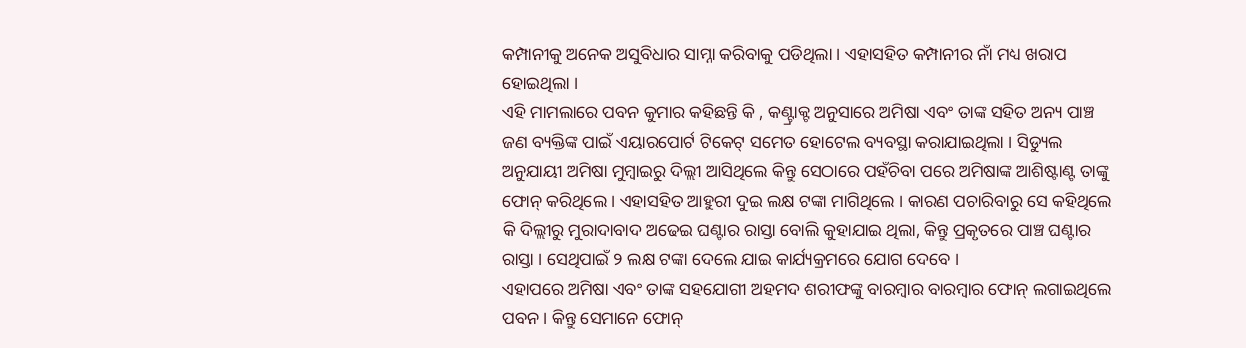କମ୍ପାନୀକୁ ଅନେକ ଅସୁବିଧାର ସାମ୍ନା କରିବାକୁ ପଡିଥିଲା । ଏହାସହିତ କମ୍ପାନୀର ନାଁ ମଧ୍ୟ ଖରାପ ହୋଇଥିଲା ।
ଏହି ମାମଲାରେ ପବନ କୁମାର କହିଛନ୍ତି କି , କଣ୍ଟ୍ରାକ୍ଟ ଅନୁସାରେ ଅମିଷା ଏବଂ ତାଙ୍କ ସହିତ ଅନ୍ୟ ପାଞ୍ଚ ଜଣ ବ୍ୟକ୍ତିଙ୍କ ପାଇଁ ଏୟାରପୋର୍ଟ ଟିକେଟ୍ ସମେତ ହୋଟେଲ ବ୍ୟବସ୍ଥା କରାଯାଇଥିଲା । ସିଡ୍ୟୁଲ ଅନୁଯାୟୀ ଅମିଷା ମୁମ୍ବାଇରୁ ଦିଲ୍ଲୀ ଆସିଥିଲେ କିନ୍ତୁ ସେଠାରେ ପହଁଚିବା ପରେ ଅମିଷାଙ୍କ ଆଶିଷ୍ଟାଣ୍ଟ ତାଙ୍କୁ ଫୋନ୍ କରିଥିଲେ । ଏହାସହିତ ଆହୁରୀ ଦୁଇ ଲକ୍ଷ ଟଙ୍କା ମାଗିଥିଲେ । କାରଣ ପଚାରିବାରୁ ସେ କହିଥିଲେ କି ଦିଲ୍ଲୀରୁ ମୁରାଦାବାଦ ଅଢେଇ ଘଣ୍ଟାର ରାସ୍ତା ବୋଲି କୁହାଯାଇ ଥିଲା, କିନ୍ତୁ ପ୍ରକୃତରେ ପାଞ୍ଚ ଘଣ୍ଟାର ରାସ୍ତା । ସେଥିପାଇଁ ୨ ଲକ୍ଷ ଟଙ୍କା ଦେଲେ ଯାଇ କାର୍ଯ୍ୟକ୍ରମରେ ଯୋଗ ଦେବେ ।
ଏହାପରେ ଅମିଷା ଏବଂ ତାଙ୍କ ସହଯୋଗୀ ଅହମଦ ଶରୀଫଙ୍କୁ ବାରମ୍ବାର ବାରମ୍ବାର ଫୋନ୍ ଲଗାଇଥିଲେ ପବନ । କିନ୍ତୁ ସେମାନେ ଫୋନ୍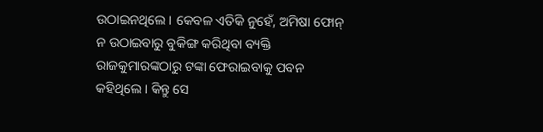ଉଠାଇନଥିଲେ । କେବଳ ଏତିକି ନୁହେଁ, ଅମିଷା ଫୋନ୍ ନ ଉଠାଇବାରୁ ବୁକିଙ୍ଗ କରିଥିବା ବ୍ୟକ୍ତି ରାଜକୁମାରଙ୍କଠାରୁ ଟଙ୍କା ଫେରାଇବାକୁ ପବନ କହିଥିଲେ । କିନ୍ତୁ ସେ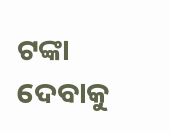ଟଙ୍କା ଦେବାକୁ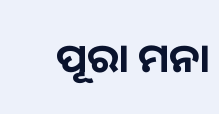ପୂରା ମନା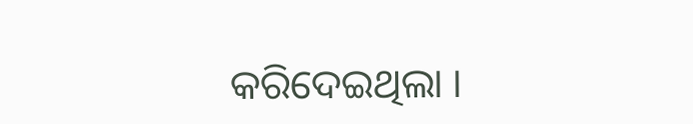କରିଦେଇଥିଲା ।